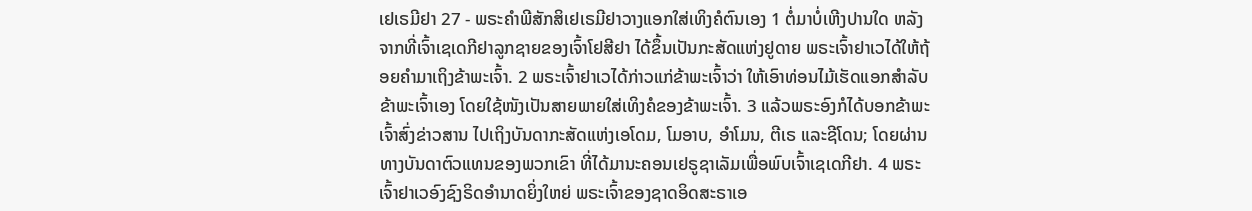ເຢເຣມີຢາ 27 - ພຣະຄຳພີສັກສິເຢເຣມີຢາວາງແອກໃສ່ເທິງຄໍຕົນເອງ 1 ຕໍ່ມາບໍ່ເຫີງປານໃດ ຫລັງຈາກທີ່ເຈົ້າເຊເດກີຢາລູກຊາຍຂອງເຈົ້າໂຢສີຢາ ໄດ້ຂຶ້ນເປັນກະສັດແຫ່ງຢູດາຍ ພຣະເຈົ້າຢາເວໄດ້ໃຫ້ຖ້ອຍຄຳມາເຖິງຂ້າພະເຈົ້າ. 2 ພຣະເຈົ້າຢາເວໄດ້ກ່າວແກ່ຂ້າພະເຈົ້າວ່າ ໃຫ້ເອົາທ່ອນໄມ້ເຮັດແອກສຳລັບຂ້າພະເຈົ້າເອງ ໂດຍໃຊ້ໜັງເປັນສາຍພາຍໃສ່ເທິງຄໍຂອງຂ້າພະເຈົ້າ. 3 ແລ້ວພຣະອົງກໍໄດ້ບອກຂ້າພະເຈົ້າສົ່ງຂ່າວສານ ໄປເຖິງບັນດາກະສັດແຫ່ງເອໂດມ, ໂມອາບ, ອຳໂມນ, ຕີເຣ ແລະຊີໂດນ; ໂດຍຜ່ານທາງບັນດາຕົວແທນຂອງພວກເຂົາ ທີ່ໄດ້ມານະຄອນເຢຣູຊາເລັມເພື່ອພົບເຈົ້າເຊເດກີຢາ. 4 ພຣະເຈົ້າຢາເວອົງຊົງຣິດອຳນາດຍິ່ງໃຫຍ່ ພຣະເຈົ້າຂອງຊາດອິດສະຣາເອ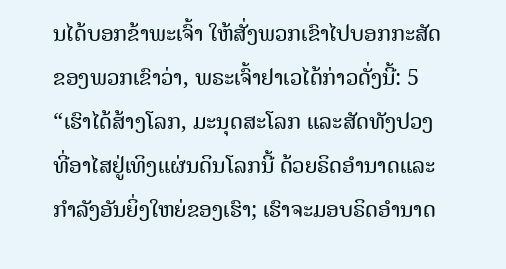ນໄດ້ບອກຂ້າພະເຈົ້າ ໃຫ້ສັ່ງພວກເຂົາໄປບອກກະສັດຂອງພວກເຂົາວ່າ, ພຣະເຈົ້າຢາເວໄດ້ກ່າວດັ່ງນີ້: 5 “ເຮົາໄດ້ສ້າງໂລກ, ມະນຸດສະໂລກ ແລະສັດທັງປວງ ທີ່ອາໄສຢູ່ເທິງແຜ່ນດິນໂລກນີ້ ດ້ວຍຣິດອຳນາດແລະກຳລັງອັນຍິ່ງໃຫຍ່ຂອງເຮົາ; ເຮົາຈະມອບຣິດອຳນາດ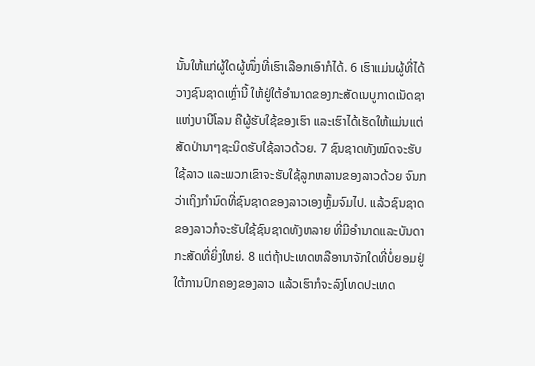ນັ້ນໃຫ້ແກ່ຜູ້ໃດຜູ້ໜຶ່ງທີ່ເຮົາເລືອກເອົາກໍໄດ້. 6 ເຮົາແມ່ນຜູ້ທີ່ໄດ້ວາງຊົນຊາດເຫຼົ່ານີ້ ໃຫ້ຢູ່ໃຕ້ອຳນາດຂອງກະສັດເນບູກາດເນັດຊາແຫ່ງບາບີໂລນ ຄືຜູ້ຮັບໃຊ້ຂອງເຮົາ ແລະເຮົາໄດ້ເຮັດໃຫ້ແມ່ນແຕ່ສັດປ່ານາໆຊະນິດຮັບໃຊ້ລາວດ້ວຍ. 7 ຊົນຊາດທັງໝົດຈະຮັບໃຊ້ລາວ ແລະພວກເຂົາຈະຮັບໃຊ້ລູກຫລານຂອງລາວດ້ວຍ ຈົນກວ່າເຖິງກຳນົດທີ່ຊົນຊາດຂອງລາວເອງຫຼົ້ມຈົມໄປ. ແລ້ວຊົນຊາດຂອງລາວກໍຈະຮັບໃຊ້ຊົນຊາດທັງຫລາຍ ທີ່ມີອຳນາດແລະບັນດາກະສັດທີ່ຍິ່ງໃຫຍ່. 8 ແຕ່ຖ້າປະເທດຫລືອານາຈັກໃດທີ່ບໍ່ຍອມຢູ່ໃຕ້ການປົກຄອງຂອງລາວ ແລ້ວເຮົາກໍຈະລົງໂທດປະເທດ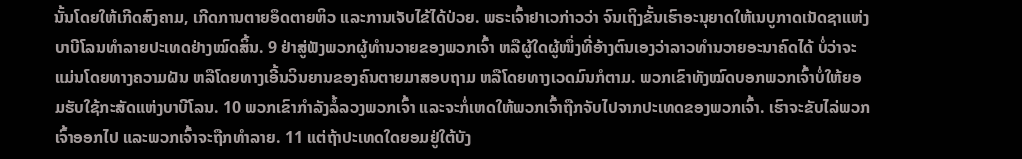ນັ້ນໂດຍໃຫ້ເກີດສົງຄາມ, ເກີດການຕາຍອຶດຕາຍຫິວ ແລະການເຈັບໄຂ້ໄດ້ປ່ວຍ. ພຣະເຈົ້າຢາເວກ່າວວ່າ ຈົນເຖິງຂັ້ນເຮົາອະນຸຍາດໃຫ້ເນບູກາດເນັດຊາແຫ່ງບາບີໂລນທຳລາຍປະເທດຢ່າງໝົດສິ້ນ. 9 ຢ່າສູ່ຟັງພວກຜູ້ທຳນວາຍຂອງພວກເຈົ້າ ຫລືຜູ້ໃດຜູ້ໜຶ່ງທີ່ອ້າງຕົນເອງວ່າລາວທຳນວາຍອະນາຄົດໄດ້ ບໍ່ວ່າຈະແມ່ນໂດຍທາງຄວາມຝັນ ຫລືໂດຍທາງເອີ້ນວິນຍານຂອງຄົນຕາຍມາສອບຖາມ ຫລືໂດຍທາງເວດມົນກໍຕາມ. ພວກເຂົາທັງໝົດບອກພວກເຈົ້າບໍ່ໃຫ້ຍອມຮັບໃຊ້ກະສັດແຫ່ງບາບີໂລນ. 10 ພວກເຂົາກຳລັງລໍ້ລວງພວກເຈົ້າ ແລະຈະກໍ່ເຫດໃຫ້ພວກເຈົ້າຖືກຈັບໄປຈາກປະເທດຂອງພວກເຈົ້າ. ເຮົາຈະຂັບໄລ່ພວກເຈົ້າອອກໄປ ແລະພວກເຈົ້າຈະຖືກທຳລາຍ. 11 ແຕ່ຖ້າປະເທດໃດຍອມຢູ່ໃຕ້ບັງ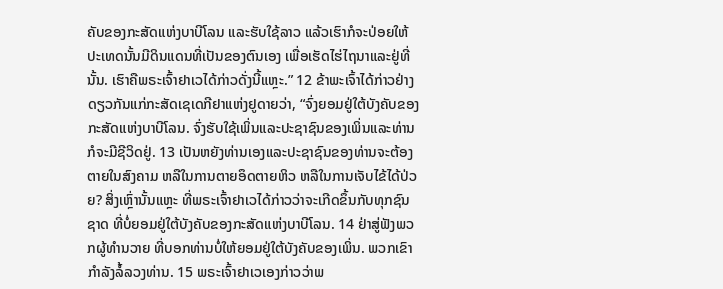ຄັບຂອງກະສັດແຫ່ງບາບີໂລນ ແລະຮັບໃຊ້ລາວ ແລ້ວເຮົາກໍຈະປ່ອຍໃຫ້ປະເທດນັ້ນມີດິນແດນທີ່ເປັນຂອງຕົນເອງ ເພື່ອເຮັດໄຮ່ໄຖນາແລະຢູ່ທີ່ນັ້ນ. ເຮົາຄືພຣະເຈົ້າຢາເວໄດ້ກ່າວດັ່ງນີ້ແຫຼະ.” 12 ຂ້າພະເຈົ້າໄດ້ກ່າວຢ່າງດຽວກັນແກ່ກະສັດເຊເດກີຢາແຫ່ງຢູດາຍວ່າ, “ຈົ່ງຍອມຢູ່ໃຕ້ບັງຄັບຂອງກະສັດແຫ່ງບາບີໂລນ. ຈົ່ງຮັບໃຊ້ເພິ່ນແລະປະຊາຊົນຂອງເພິ່ນແລະທ່ານກໍຈະມີຊີວິດຢູ່. 13 ເປັນຫຍັງທ່ານເອງແລະປະຊາຊົນຂອງທ່ານຈະຕ້ອງຕາຍໃນສົງຄາມ ຫລືໃນການຕາຍອຶດຕາຍຫິວ ຫລືໃນການເຈັບໄຂ້ໄດ້ປ່ວຍ? ສິ່ງເຫຼົ່ານັ້ນແຫຼະ ທີ່ພຣະເຈົ້າຢາເວໄດ້ກ່າວວ່າຈະເກີດຂຶ້ນກັບທຸກຊົນຊາດ ທີ່ບໍ່ຍອມຢູ່ໃຕ້ບັງຄັບຂອງກະສັດແຫ່ງບາບີໂລນ. 14 ຢ່າສູ່ຟັງພວກຜູ້ທຳນວາຍ ທີ່ບອກທ່ານບໍ່ໃຫ້ຍອມຢູ່ໃຕ້ບັງຄັບຂອງເພິ່ນ. ພວກເຂົາກຳລັງລໍ້ລວງທ່ານ. 15 ພຣະເຈົ້າຢາເວເອງກ່າວວ່າພ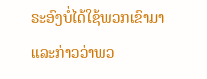ຣະອົງບໍ່ໄດ້ໃຊ້ພວກເຂົາມາ ແລະກ່າວວ່າພວ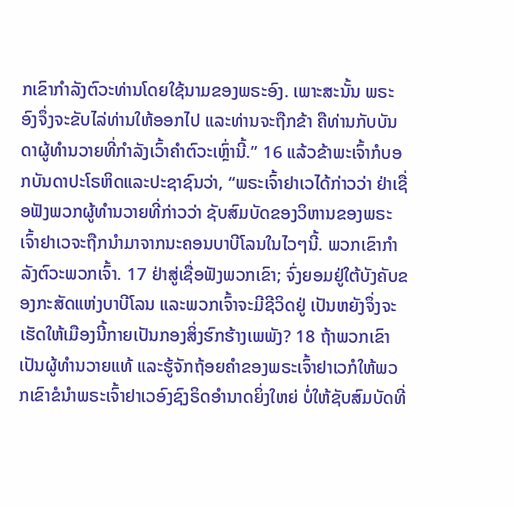ກເຂົາກຳລັງຕົວະທ່ານໂດຍໃຊ້ນາມຂອງພຣະອົງ. ເພາະສະນັ້ນ ພຣະອົງຈຶ່ງຈະຂັບໄລ່ທ່ານໃຫ້ອອກໄປ ແລະທ່ານຈະຖືກຂ້າ ຄືທ່ານກັບບັນດາຜູ້ທຳນວາຍທີ່ກຳລັງເວົ້າຄຳຕົວະເຫຼົ່ານີ້.” 16 ແລ້ວຂ້າພະເຈົ້າກໍບອກບັນດາປະໂຣຫິດແລະປະຊາຊົນວ່າ, “ພຣະເຈົ້າຢາເວໄດ້ກ່າວວ່າ ຢ່າເຊື່ອຟັງພວກຜູ້ທຳນວາຍທີ່ກ່າວວ່າ ຊັບສົມບັດຂອງວິຫານຂອງພຣະເຈົ້າຢາເວຈະຖືກນຳມາຈາກນະຄອນບາບີໂລນໃນໄວໆນີ້. ພວກເຂົາກຳລັງຕົວະພວກເຈົ້າ. 17 ຢ່າສູ່ເຊື່ອຟັງພວກເຂົາ; ຈົ່ງຍອມຢູ່ໃຕ້ບັງຄັບຂອງກະສັດແຫ່ງບາບີໂລນ ແລະພວກເຈົ້າຈະມີຊີວິດຢູ່ ເປັນຫຍັງຈຶ່ງຈະເຮັດໃຫ້ເມືອງນີ້ກາຍເປັນກອງສິ່ງຮົກຮ້າງເພພັງ? 18 ຖ້າພວກເຂົາເປັນຜູ້ທຳນວາຍແທ້ ແລະຮູ້ຈັກຖ້ອຍຄຳຂອງພຣະເຈົ້າຢາເວກໍໃຫ້ພວກເຂົາຂໍນຳພຣະເຈົ້າຢາເວອົງຊົງຣິດອຳນາດຍິ່ງໃຫຍ່ ບໍ່ໃຫ້ຊັບສົມບັດທີ່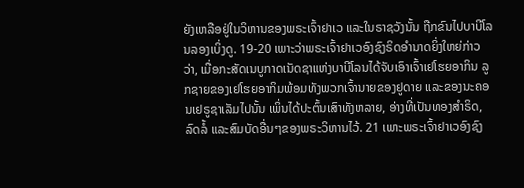ຍັງເຫລືອຢູ່ໃນວິຫານຂອງພຣະເຈົ້າຢາເວ ແລະໃນຣາຊວັງນັ້ນ ຖືກຂົນໄປບາບີໂລນລອງເບິ່ງດູ. 19-20 ເພາະວ່າພຣະເຈົ້າຢາເວອົງຊົງຣິດອຳນາດຍິ່ງໃຫຍ່ກ່າວວ່າ, ເມື່ອກະສັດເນບູກາດເນັດຊາແຫ່ງບາບີໂລນໄດ້ຈັບເອົາເຈົ້າເຢໂຮຍອາກິນ ລູກຊາຍຂອງເຢໂຮຍອາກິມພ້ອມທັງພວກເຈົ້ານາຍຂອງຢູດາຍ ແລະຂອງນະຄອນເຢຣູຊາເລັມໄປນັ້ນ ເພິ່ນໄດ້ປະຕົ້ນເສົາທັງຫລາຍ, ອ່າງທີ່ເປັນທອງສຳຣິດ, ລົດລໍ້ ແລະສົມບັດອື່ນໆຂອງພຣະວິຫານໄວ້. 21 ເພາະພຣະເຈົ້າຢາເວອົງຊົງ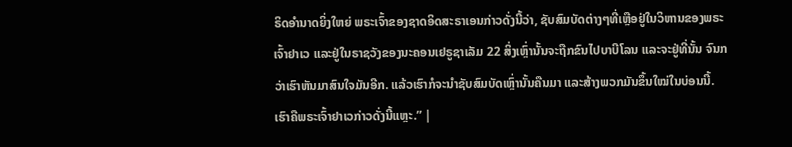ຣິດອຳນາດຍິ່ງໃຫຍ່ ພຣະເຈົ້າຂອງຊາດອິດສະຣາເອນກ່າວດັ່ງນີ້ວ່າ, ຊັບສົມບັດຕ່າງໆທີ່ເຫຼືອຢູ່ໃນວິຫານຂອງພຣະເຈົ້າຢາເວ ແລະຢູ່ໃນຣາຊວັງຂອງນະຄອນເຢຣູຊາເລັມ 22 ສິ່ງເຫຼົ່ານັ້ນຈະຖືກຂົນໄປບາບີໂລນ ແລະຈະຢູ່ທີ່ນັ້ນ ຈົນກວ່າເຮົາຫັນມາສົນໃຈມັນອີກ. ແລ້ວເຮົາກໍຈະນຳຊັບສົມບັດເຫຼົ່ານັ້ນຄືນມາ ແລະສ້າງພວກມັນຂຶ້ນໃໝ່ໃນບ່ອນນີ້. ເຮົາຄືພຣະເຈົ້າຢາເວກ່າວດັ່ງນີ້ແຫຼະ.” |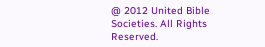@ 2012 United Bible Societies. All Rights Reserved.